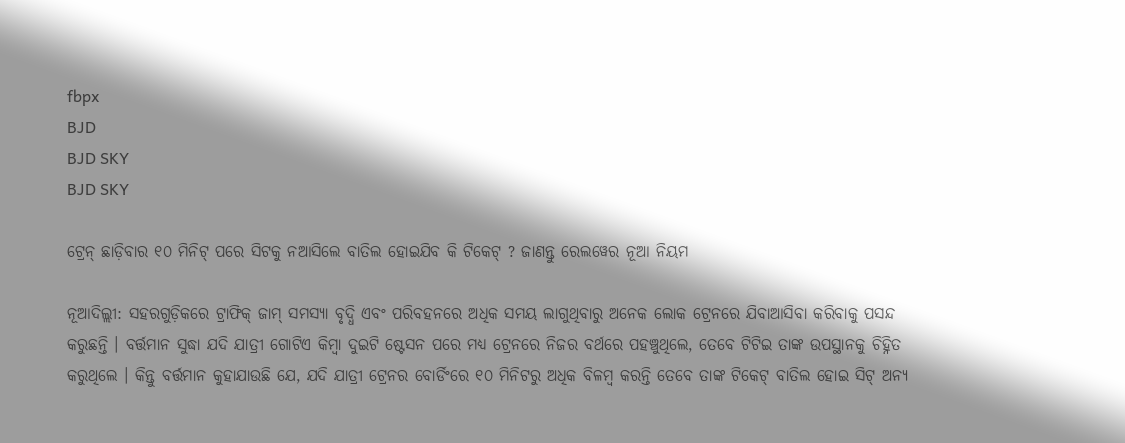fbpx
BJD
BJD SKY
BJD SKY

ଟ୍ରେନ୍ ଛାଡ଼ିବାର ୧୦ ମିନିଟ୍ ପରେ ସିଟକୁ ନଆସିଲେ ବାତିଲ ହୋଇଯିବ କି ଟିକେଟ୍ ? ଜାଣନ୍ତୁ ରେଲୱେର ନୂଆ ନିୟମ

ନୂଆଦିଲ୍ଲୀ: ସହରଗୁଡ଼ିକରେ ଟ୍ରାଫିକ୍ ଜାମ୍ ସମସ୍ୟା ବୃଦ୍ଧି ଏବଂ ପରିବହନରେ ଅଧିକ ସମୟ ଲାଗୁଥିବାରୁ ଅନେକ ଲୋକ ଟ୍ରେନରେ ଯିବାଆସିବା କରିବାକୁ ପସନ୍ଦ କରୁଛନ୍ତି । ବର୍ତ୍ତମାନ ସୁଦ୍ଧା ଯଦି ଯାତ୍ରୀ ଗୋଟିଏ କିମ୍ବା ଦୁଇଟି ଷ୍ଟେସନ ପରେ ମଧ୍ୟ ଟ୍ରେନରେ ନିଜର ବର୍ଥରେ ପହଞ୍ଚୁଥିଲେ, ତେବେ ଟିଟିଇ ତାଙ୍କ ଉପସ୍ଥାନକୁ ଚିହ୍ନିତ କରୁଥିଲେ । କିନ୍ତୁ ବର୍ତ୍ତମାନ କୁହାଯାଉଛି ଯେ, ଯଦି ଯାତ୍ରୀ ଟ୍ରେନର ବୋର୍ଡିଂରେ ୧୦ ମିନିଟରୁ ଅଧିକ ବିଳମ୍ବ କରନ୍ତି ତେବେ ତାଙ୍କ ଟିକେଟ୍ ବାତିଲ ହୋଇ ସିଟ୍ ଅନ୍ୟ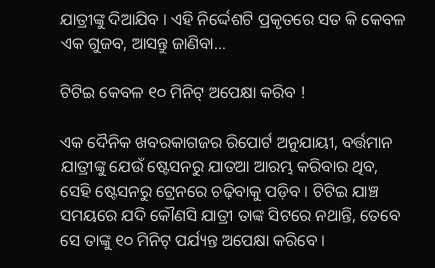ଯାତ୍ରୀଙ୍କୁ ଦିଆଯିବ । ଏହି ନିର୍ଦ୍ଦେଶଟି ପ୍ରକୃତରେ ସତ କି କେବଳ ଏକ ଗୁଜବ, ଆସନ୍ତୁ ଜାଣିବା…

ଟିଟିଇ କେବଳ ୧୦ ମିନିଟ୍ ଅପେକ୍ଷା କରିବ !

ଏକ ଦୈନିକ ଖବରକାଗଜର ରିପୋର୍ଟ ଅନୁଯାୟୀ, ବର୍ତ୍ତମାନ ଯାତ୍ରୀଙ୍କୁ ଯେଉଁ ଷ୍ଟେସନରୁ ଯାତଆ ଆରମ୍ଭ କରିବାର ଥିବ, ସେହି ଷ୍ଟେସନରୁ ଟ୍ରେନରେ ଚଢ଼ିବାକୁ ପଡ଼ିବ । ଟିଟିଇ ଯାଞ୍ଚ ସମୟରେ ଯଦି କୌଣସି ଯାତ୍ରୀ ତାଙ୍କ ସିଟରେ ନଥାନ୍ତି, ତେବେ ସେ ତାଙ୍କୁ ୧୦ ମିନିଟ୍ ପର୍ଯ୍ୟନ୍ତ ଅପେକ୍ଷା କରିବେ ।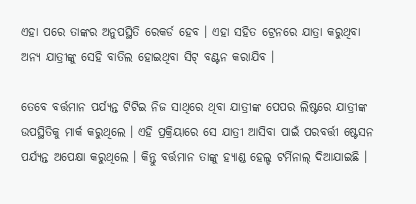ଏହା ପରେ ତାଙ୍କର ଅନୁପସ୍ଥିତି ରେକର୍ଡ ହେବ । ଏହା ସହିତ ଟ୍ରେନରେ ଯାତ୍ରା କରୁଥିବା ଅନ୍ୟ ଯାତ୍ରୀଙ୍କୁ ସେହି ବାତିଲ ହୋଇଥିବା ସିଟ୍ ବଣ୍ଟନ କରାଯିବ ।

ତେବେ ବର୍ତ୍ତମାନ ପର୍ଯ୍ୟନ୍ତ ଟିଟିଇ ନିଜ ସାଥିରେ ଥିବା ଯାତ୍ରୀଙ୍କ ପେପର ଲିଷ୍ଟରେ ଯାତ୍ରୀଙ୍କ ଉପସ୍ଥିତିକୁ ମାର୍କ କରୁଥିଲେ । ଏହି ପ୍ରକ୍ରିୟାରେ ସେ ଯାତ୍ରୀ ଆସିବା ପାଇଁ ପରବର୍ତ୍ତୀ ଷ୍ଟେସନ ପର୍ଯ୍ୟନ୍ତ ଅପେକ୍ଷା କରୁଥିଲେ । କିନ୍ତୁ ବର୍ତ୍ତମାନ ତାଙ୍କୁ ହ୍ୟାଣ୍ଡ ହେଲ୍ଡ ଟର୍ମିନାଲ୍ ଦିଆଯାଇଛି ।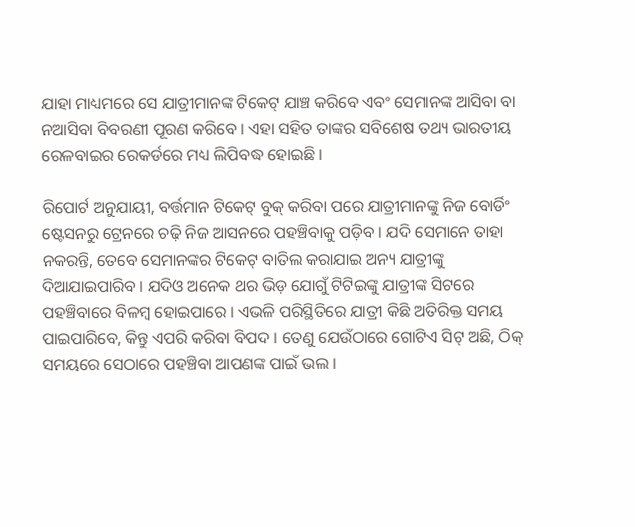ଯାହା ମାଧ୍ୟମରେ ସେ ଯାତ୍ରୀମାନଙ୍କ ଟିକେଟ୍ ଯାଞ୍ଚ କରିବେ ଏବଂ ସେମାନଙ୍କ ଆସିବା ବା ନଆସିବା ବିବରଣୀ ପୂରଣ କରିବେ । ଏହା ସହିତ ତାଙ୍କର ସବିଶେଷ ତଥ୍ୟ ଭାରତୀୟ ରେଳବାଇର ରେକର୍ଡରେ ମଧ୍ୟ ଲିପିବଦ୍ଧ ହୋଇଛି ।

ରିପୋର୍ଟ ଅନୁଯାୟୀ, ବର୍ତ୍ତମାନ ଟିକେଟ୍ ବୁକ୍ କରିବା ପରେ ଯାତ୍ରୀମାନଙ୍କୁ ନିଜ ବୋର୍ଡିଂ ଷ୍ଟେସନରୁ ଟ୍ରେନରେ ଚଢ଼ି ନିଜ ଆସନରେ ପହଞ୍ଚିବାକୁ ପଡ଼ିବ । ଯଦି ସେମାନେ ତାହା ନକରନ୍ତି, ତେବେ ସେମାନଙ୍କର ଟିକେଟ୍ ବାତିଲ କରାଯାଇ ଅନ୍ୟ ଯାତ୍ରୀଙ୍କୁ ଦିଆଯାଇପାରିବ । ଯଦିଓ ଅନେକ ଥର ଭିଡ଼ ଯୋଗୁଁ ଟିଟିଇଙ୍କୁ ଯାତ୍ରୀଙ୍କ ସିଟରେ ପହଞ୍ଚିବାରେ ବିଳମ୍ବ ହୋଇପାରେ । ଏଭଳି ପରିସ୍ଥିତିରେ ଯାତ୍ରୀ କିଛି ଅତିରିକ୍ତ ସମୟ ପାଇପାରିବେ, କିନ୍ତୁ ଏପରି କରିବା ବିପଦ । ତେଣୁ ଯେଉଁଠାରେ ଗୋଟିଏ ସିଟ୍ ଅଛି, ଠିକ୍ ସମୟରେ ସେଠାରେ ପହଞ୍ଚିବା ଆପଣଙ୍କ ପାଇଁ ଭଲ ।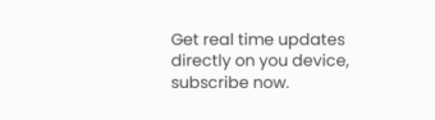Get real time updates directly on you device, subscribe now.